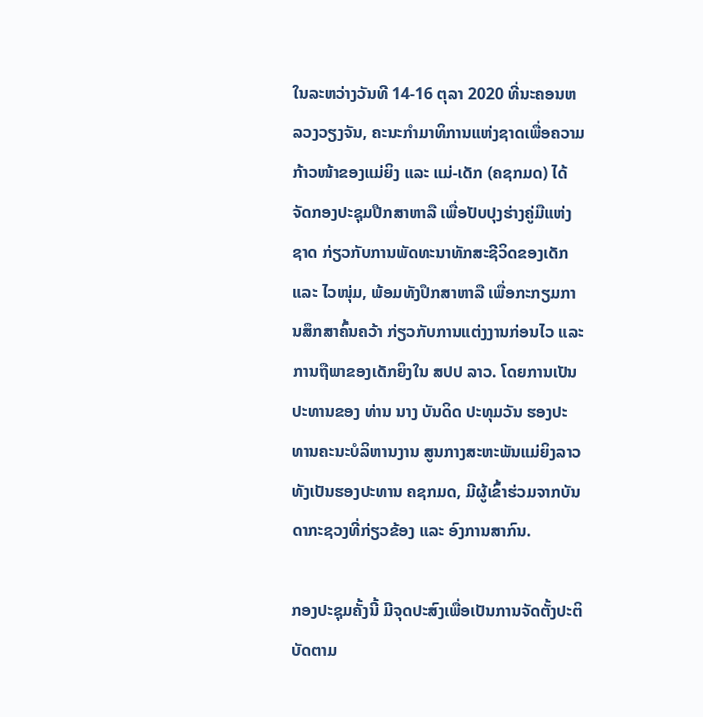ໃນລະຫວ່າງວັນທີ 14-16 ຕຸລາ 2020 ທີ່ນະຄອນຫລວງວຽງຈັນ, ຄະນະກໍາມາທິການແຫ່ງຊາດເພື່ອຄວາມກ້າວໜ້າຂອງແມ່ຍິງ ແລະ ແມ່-ເດັກ (ຄຊກມດ) ໄດ້ຈັດກອງປະຊຸມປືກສາຫາລື ເພື່ອປັບປຸງຮ່າງຄູ່ມືແຫ່ງຊາດ ກ່ຽວກັບການພັດທະນາທັກສະຊີວິດຂອງເດັກ ແລະ ໄວໜຸ່ມ, ພ້ອມທັງປຶກສາຫາລື ເພື່ອກະກຽມການສຶກສາຄົ້ນຄວ້າ ກ່ຽວກັບການແຕ່ງງານກ່ອນໄວ ແລະ ການຖືພາຂອງເດັກຍິງໃນ ສປປ ລາວ. ໂດຍການເປັນປະທານຂອງ ທ່ານ ນາງ ບັນດິດ ປະທຸມວັນ ຮອງປະທານຄະນະບໍລິຫານງານ ສູນກາງສະຫະພັນແມ່ຍິງລາວ ທັງເປັນຮອງປະທານ ຄຊກມດ, ມີຜູ້ເຂົ້າຮ່ວມຈາກບັນດາກະຊວງທີ່ກ່ຽວຂ້ອງ ແລະ ອົງການສາກົນ.

ກອງປະຊຸມຄັ້ງນີ້ ມີຈຸດປະສົງເພື່ອເປັນການຈັດຕັ້ງປະຕິບັດຕາມ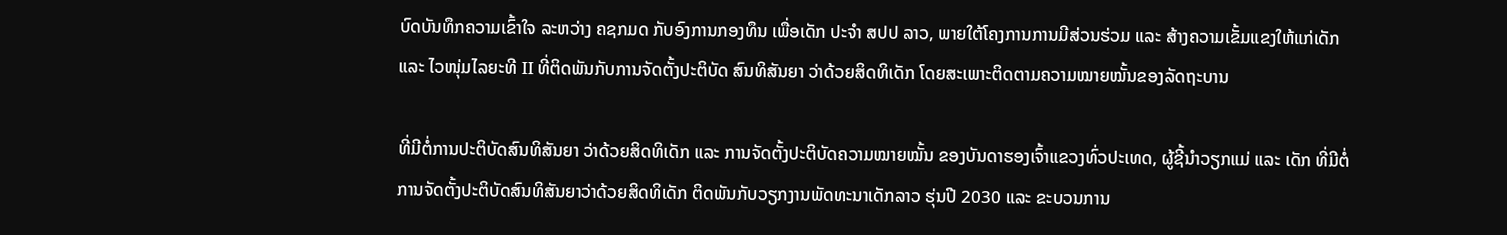ບົດບັນທຶກຄວາມເຂົ້າໃຈ ລະຫວ່າງ ຄຊກມດ ກັບອົງການກອງທຶນ ເພື່ອເດັກ ປະຈໍາ ສປປ ລາວ, ພາຍໃຕ້ໂຄງການການມີສ່ວນຮ່ວມ ແລະ ສ້າງຄວາມເຂັ້ມແຂງໃຫ້ແກ່ເດັກ ແລະ ໄວໜຸ່ມໄລຍະທີ II ທີ່ຕິດພັນກັບການຈັດຕັ້ງປະຕິບັດ ສົນທິສັນຍາ ວ່າດ້ວຍສິດທິເດັກ ໂດຍສະເພາະຕິດຕາມຄວາມໝາຍໝັ້ນຂອງລັດຖະບານ

ທີ່ມີຕໍ່ການປະຕິບັດສົນທິສັນຍາ ວ່າດ້ວຍສິດທິເດັກ ແລະ ການຈັດຕັ້ງປະຕິບັດຄວາມໝາຍໝັ້ນ ຂອງບັນດາຮອງເຈົ້າແຂວງທົ່ວປະເທດ, ຜູ້ຊີ້ນຳວຽກແມ່ ແລະ ເດັກ ທີ່ມີຕໍ່ການຈັດຕັ້ງປະຕິບັດສົນທິສັນຍາວ່າດ້ວຍສິດທິເດັກ ຕິດພັນກັບວຽກງານພັດທະນາເດັກລາວ ຮຸ່ນປີ 2030 ແລະ ຂະບວນການ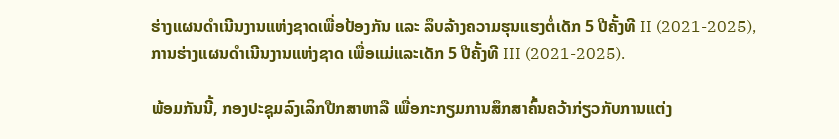ຮ່າງແຜນດຳເນີນງານແຫ່ງຊາດເພື່ອປ້ອງກັນ ແລະ ລຶບລ້າງຄວາມຮຸນແຮງຕໍ່ເດັກ 5 ປີຄັ້ງທີ II (2021-2025), ການຮ່າງແຜນດຳເນີນງານແຫ່ງຊາດ ເພື່ອແມ່ແລະເດັກ 5 ປີຄັ້ງທີ III (2021-2025).

ພ້ອມກັນນີ້, ກອງປະຊຸມລົງເລິກປືກສາຫາລື ເພື່ອກະກຽມການສຶກສາຄົ້ນຄວ້າກ່ຽວກັບການແຕ່ງ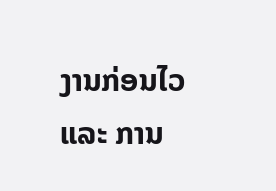ງານກ່ອນໄວ ແລະ ການ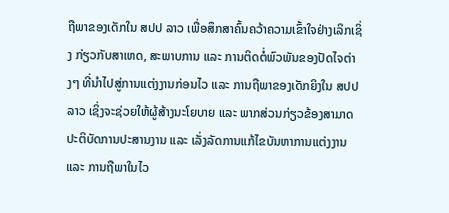ຖືພາຂອງເດັກໃນ ສປປ ລາວ ເພື່ອສຶກສາຄົ້ນຄວ້າຄວາມເຂົ້າໃຈຢ່າງເລິກເຊິ່ງ ກ່ຽວກັບສາເຫດ, ສະພາບການ ແລະ ການຕິດຕໍ່ພົວພັນຂອງປັດໄຈຕ່າງໆ ທີ່ນຳໄປສູ່ການແຕ່ງງານກ່ອນໄວ ແລະ ການຖືພາຂອງເດັກຍິງໃນ ສປປ ລາວ ເຊິ່ງຈະຊ່ວຍໃຫ້ຜູ້ສ້າງນະໂຍບາຍ ແລະ ພາກສ່ວນກ່ຽວຂ້ອງສາມາດປະຕິບັດການປະສານງານ ແລະ ເລັ່ງລັດການແກ້ໄຂບັນຫາການແຕ່ງງານ ແລະ ການຖືພາໃນໄວ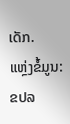ເດັກ.
ແຫຼ່ງຂໍ້ມູນ: ຂປລ